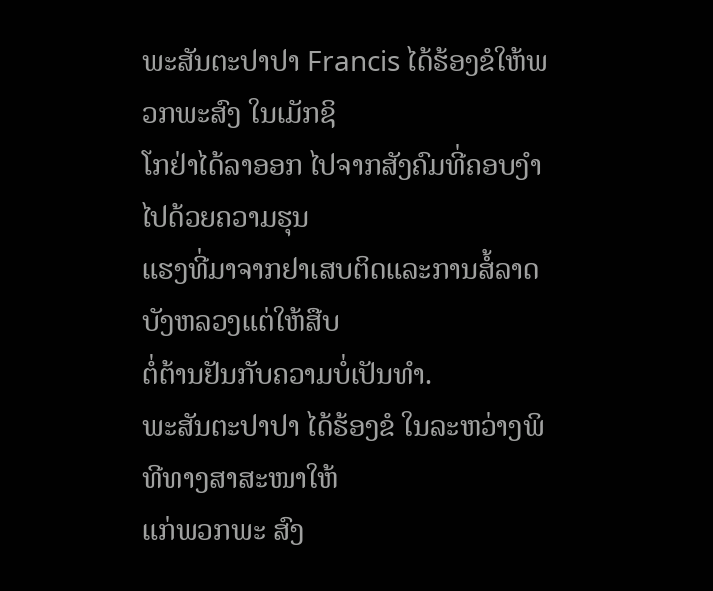ພະສັນຕະປາປາ Francis ໄດ້ຮ້ອງຂໍໃຫ້ພວກພະສົງ ໃນເມັກຊິ
ໂກຢ່າໄດ້ລາອອກ ໄປຈາກສັງຄົມທີ່ຄອບງໍາໄປດ້ວຍຄວາມຮຸນ
ແຮງທີ່ມາຈາກຢາເສບຕິດແລະການສໍ້ລາດບັງຫລວງແຕ່ໃຫ້ສືບ
ຕໍ່ຕ້ານຢັນກັບຄວາມບໍ່ເປັນທຳ.
ພະສັນຕະປາປາ ໄດ້ຮ້ອງຂໍ ໃນລະຫວ່າງພິທີທາງສາສະໜາໃຫ້
ແກ່ພວກພະ ສົງ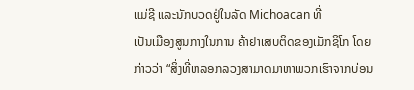ແມ່ຊີ ແລະນັກບວດຢູ່ໃນລັດ Michoacan ທີ່
ເປັນເມືອງສູນກາງໃນການ ຄ້າຢາເສບຕິດຂອງເມັກຊິໂກ ໂດຍ
ກ່າວວ່າ “ສິ່ງທີ່ຫລອກລວງສາມາດມາຫາພວກເຮົາຈາກບ່ອນ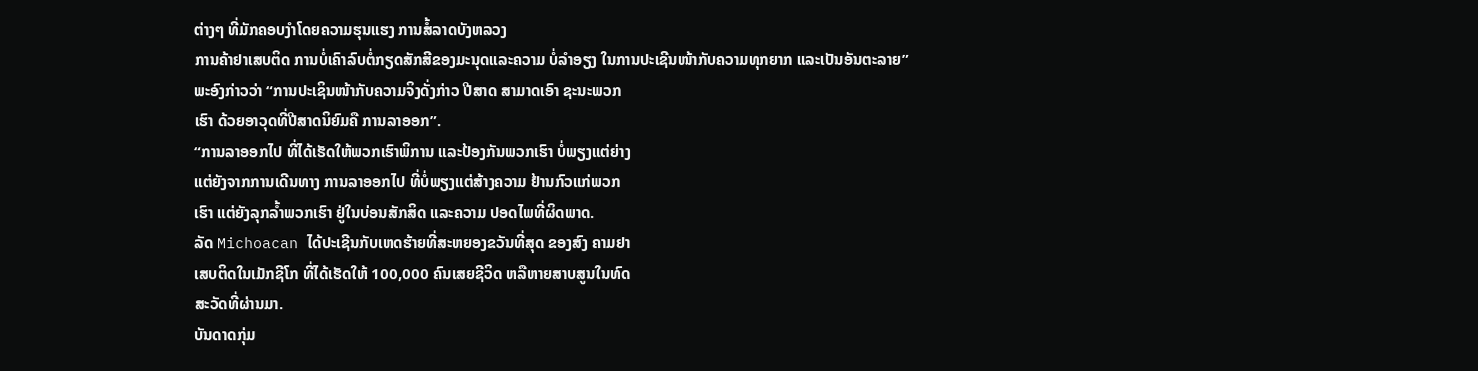ຕ່າງໆ ທີ່ມັກຄອບງໍາໂດຍຄວາມຮຸນແຮງ ການສໍ້ລາດບັງຫລວງ
ການຄ້າຢາເສບຕິດ ການບໍ່ເຄົາລົບຕໍ່ກຽດສັກສີຂອງມະນຸດແລະຄວາມ ບໍ່ລຳອຽງ ໃນການປະເຊີນໜ້າກັບຄວາມທຸກຍາກ ແລະເປັນອັນຕະລາຍ”
ພະອົງກ່າວວ່າ “ການປະເຊິນໜ້າກັບຄວາມຈິງດັ່ງກ່າວ ປີສາດ ສາມາດເອົາ ຊະນະພວກ
ເຮົາ ດ້ວຍອາວຸດທີ່ປີສາດນິຍົມຄື ການລາອອກ”.
“ການລາອອກໄປ ທີ່ໄດ້ເຮັດໃຫ້ພວກເຮົາພິການ ແລະປ້ອງກັນພວກເຮົາ ບໍ່ພຽງແຕ່ຍ່າງ
ແຕ່ຍັງຈາກການເດີນທາງ ການລາອອກໄປ ທີ່ບໍ່ພຽງແຕ່ສ້າງຄວາມ ຢ້ານກົວແກ່ພວກ
ເຮົາ ແຕ່ຍັງລຸກລໍ້າພວກເຮົາ ຢູ່ໃນບ່ອນສັກສິດ ແລະຄວາມ ປອດໄພທີ່ຜິດພາດ.
ລັດ Michoacan ໄດ້ປະເຊີນກັບເຫດຮ້າຍທີ່ສະຫຍອງຂວັນທີ່ສຸດ ຂອງສົງ ຄາມຢາ
ເສບຕິດໃນເມັກຊີໂກ ທີ່ໄດ້ເຮັດໃຫ້ 100,000 ຄົນເສຍຊີວິດ ຫລືຫາຍສາບສູນໃນທົດ
ສະວັດທີ່ຜ່ານມາ.
ບັນດາດກຸ່ມ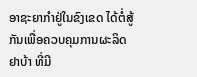ອາຊະຍາກຳຢູ່ໃນຂົງເຂດ ໄດ້ຕໍ່ສູ້ກັນເພື່ອຄວບຄຸມການຜະລິດຢາບ້າ ທີ່ມີ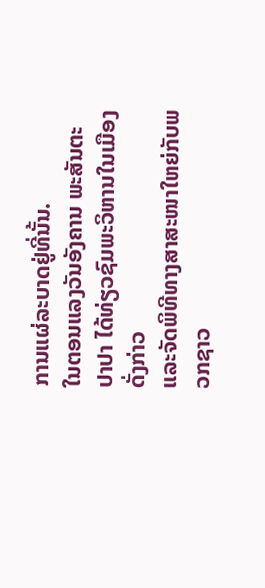ການແຜ່ລະບາດຢູ່ທີ່ນັ້ນ.
ໃນຕອນແລງວັນອັງຄານ ພະສັນຕະປາປາ ໄດ້ທ່ຽວຊົມພະວິຫານໃນເມືອງດັ່ງກ່າວ
ແລະຈັດພິທີທາງສາສະໜາໃຫຍ່ກັບພວກຊາວ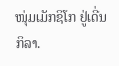ໜຸ່ມເມັກຊິໂກ ຢູ່ເດີ່ນກິລາ.